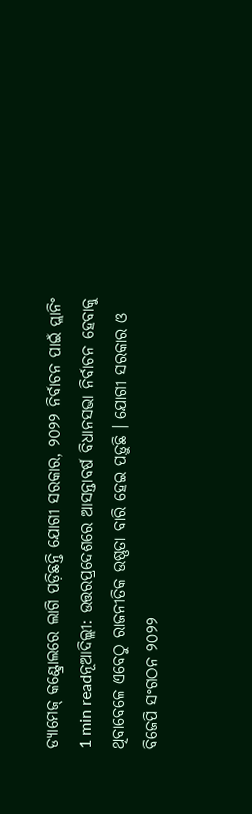ଡ୍ୟାମେଜ୍ କଣ୍ଟ୍ରୋଲରେ ଲାଗି ପଡ଼ିଛନ୍ତି ଯୋଗୀ ସରକାର, ୨୦୨୨ ନିର୍ବାଚନ ପାଇଁ ପ୍ଲାନିଂ
1 min readନୂଆଦିଲ୍ଲୀ: ଉତ୍ତରପ୍ରଦେଶରେ ଆସନ୍ତାବର୍ଷ ବିଧାନସଭା ନିର୍ବାଚନ ହେବାକୁ ଥିବାବେଳେ ଏବେଠୁ ରାଜନୀତିକ ଉଷ୍ଣତା ବାରି ହେଇ ପଡ଼ୁଛି । ଯୋଗୀ ସରକାର ଓ ବିଜେପି ସଂଗଠନ ୨୦୨୨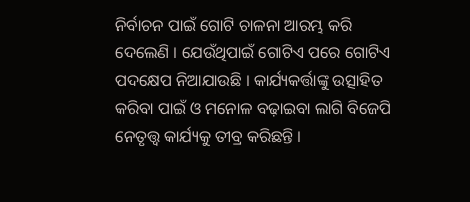ନିର୍ବାଚନ ପାଇଁ ଗୋଟି ଚାଳନା ଆରମ୍ଭ କରି ଦେଲେଣି । ଯେଉଁଥିପାଇଁ ଗୋଟିଏ ପରେ ଗୋଟିଏ ପଦକ୍ଷେପ ନିଆଯାଉଛି । କାର୍ଯ୍ୟକର୍ତ୍ତାଙ୍କୁ ଉତ୍ସାହିତ କରିବା ପାଇଁ ଓ ମନୋଳ ବଢ଼ାଇବା ଲାଗି ବିଜେପି ନେତୃତ୍ତ୍ୱ କାର୍ଯ୍ୟକୁ ତୀବ୍ର କରିଛନ୍ତି ।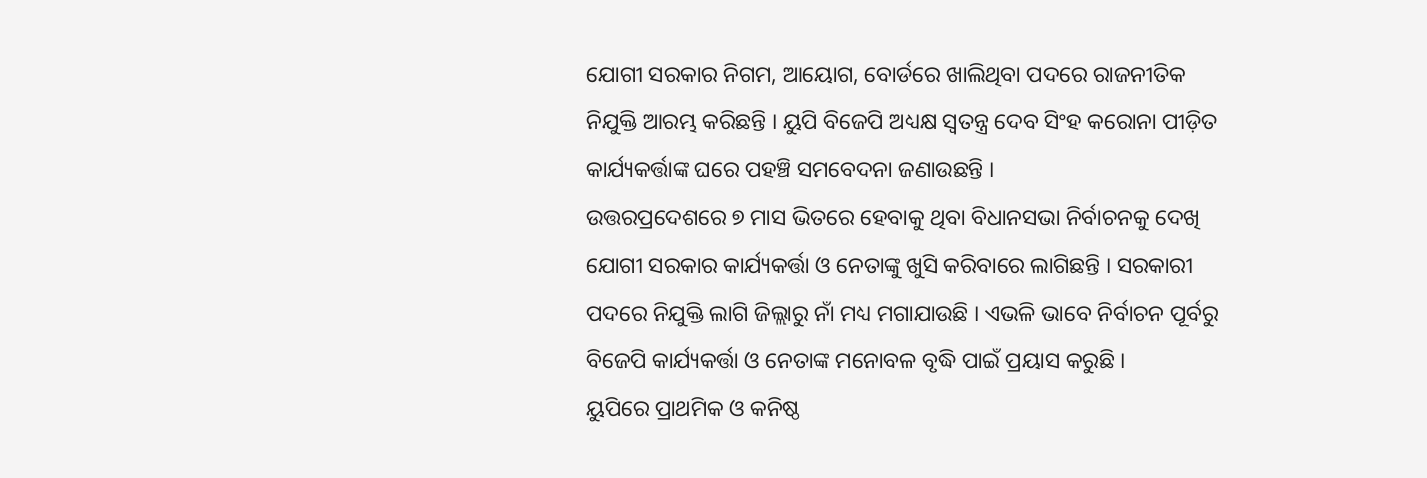ଯୋଗୀ ସରକାର ନିଗମ, ଆୟୋଗ, ବୋର୍ଡରେ ଖାଲିଥିବା ପଦରେ ରାଜନୀତିକ ନିଯୁକ୍ତି ଆରମ୍ଭ କରିଛନ୍ତି । ୟୁପି ବିଜେପି ଅଧ୍ୟକ୍ଷ ସ୍ୱତନ୍ତ୍ର ଦେବ ସିଂହ କରୋନା ପୀଡ଼ିତ କାର୍ଯ୍ୟକର୍ତ୍ତାଙ୍କ ଘରେ ପହଞ୍ଚି ସମବେଦନା ଜଣାଉଛନ୍ତି ।
ଉତ୍ତରପ୍ରଦେଶରେ ୭ ମାସ ଭିତରେ ହେବାକୁ ଥିବା ବିଧାନସଭା ନିର୍ବାଚନକୁ ଦେଖି ଯୋଗୀ ସରକାର କାର୍ଯ୍ୟକର୍ତ୍ତା ଓ ନେତାଙ୍କୁ ଖୁସି କରିବାରେ ଲାଗିଛନ୍ତି । ସରକାରୀ ପଦରେ ନିଯୁକ୍ତି ଲାଗି ଜିଲ୍ଲାରୁ ନାଁ ମଧ୍ୟ ମଗାଯାଉଛି । ଏଭଳି ଭାବେ ନିର୍ବାଚନ ପୂର୍ବରୁ ବିଜେପି କାର୍ଯ୍ୟକର୍ତ୍ତା ଓ ନେତାଙ୍କ ମନୋବଳ ବୃଦ୍ଧି ପାଇଁ ପ୍ରୟାସ କରୁଛି ।
ୟୁପିରେ ପ୍ରାଥମିକ ଓ କନିଷ୍ଠ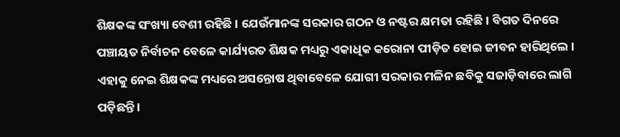ଶିକ୍ଷକଙ୍କ ସଂଖ୍ୟା ବେଶୀ ରହିଛି । ଯେଉଁମାନଙ୍କ ସରକାର ଗଠନ ଓ ନଷ୍ଟର କ୍ଷମତା ରହିଛି । ବିଗତ ଦିନରେ ପଞ୍ଚାୟତ ନିର୍ବାଚନ ବେଳେ କାର୍ଯ୍ୟରତ ଶିକ୍ଷକ ମଧ୍ୟରୁ ଏକାଧିକ କରୋନା ପୀଡ଼ିତ ହୋଇ ଜୀବନ ହାରିଥିଲେ । ଏହାକୁ ନେଇ ଶିକ୍ଷକଙ୍କ ମଧ୍ୟରେ ଅସନ୍ତୋଷ ଥିବାବେଳେ ଯୋଗୀ ସରକାର ମଳିନ ଛବିକୁ ସଜାଡ଼ିବାରେ ଲାଗି ପଡ଼ିଛନ୍ତି ।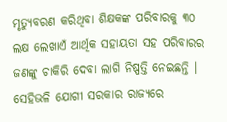ମୃତ୍ୟୁବରଣ କରିଥିବା ଶିକ୍ଷକଙ୍କ ପରିବାରକୁ ୩୦ ଲକ୍ଷ ଲେଖାଏଁ ଆର୍ଥିକ ସହାୟତା ସହ ପରିବାରର ଜଣଙ୍କୁ ଚାକିରି ଦେବା ଲାଗି ନିଷ୍ପତ୍ତି ନେଇଛନ୍ତି ।
ସେହିଭଳି ଯୋଗୀ ସରକାର ରାଜ୍ୟରେ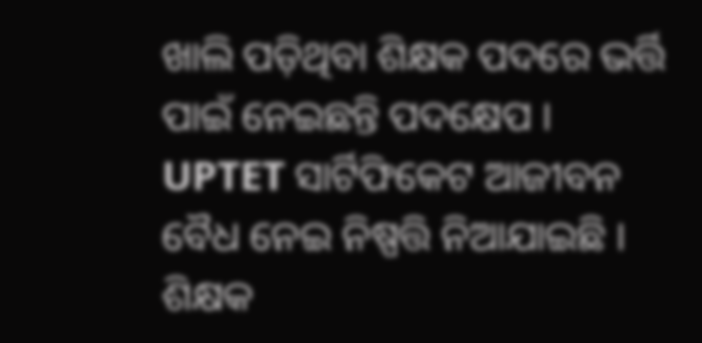ଖାଲି ପଡ଼ିଥିବା ଶିକ୍ଷକ ପଦରେ ଭର୍ତ୍ତି ପାଇଁ ନେଇଛନ୍ତି ପଦକ୍ଷେପ । UPTET ସାର୍ଟିଫିକେଟ ଆଜୀବନ ବୈଧ ନେଇ ନିଷ୍ପତ୍ତି ନିଆଯାଇଛି । ଶିକ୍ଷକ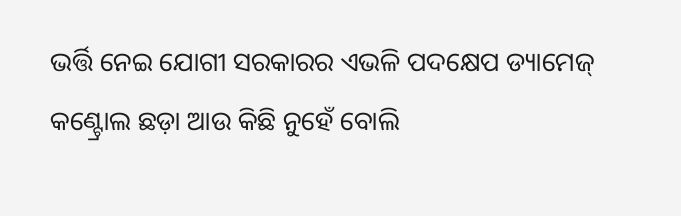ଭର୍ତ୍ତି ନେଇ ଯୋଗୀ ସରକାରର ଏଭଳି ପଦକ୍ଷେପ ଡ୍ୟାମେଜ୍ କଣ୍ଟ୍ରୋଲ ଛଡ଼ା ଆଉ କିଛି ନୁହେଁ ବୋଲି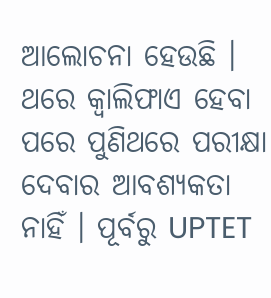ଆଲୋଚନା ହେଉଛି । ଥରେ କ୍ୱାଲିଫାଏ ହେବା ପରେ ପୁଣିଥରେ ପରୀକ୍ଷା ଦେବାର ଆବଶ୍ୟକତା ନାହିଁ । ପୂର୍ବରୁ UPTET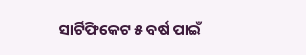ସାର୍ଟିଫିକେଟ ୫ ବର୍ଷ ପାଇଁ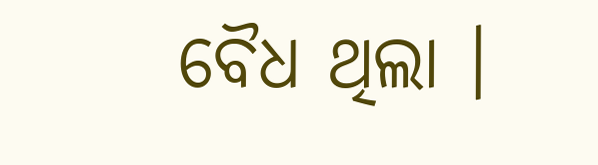ବୈଧ ଥିଲା ।